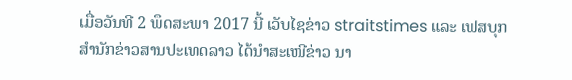ເມື່ອວັນທີ 2 ພຶດສະພາ 2017 ນີ້ ເວັບໄຊຂ່າວ straitstimes ແລະ ເຟສບຸກສຳນັກຂ່າວສານປະເທດລາວ ໄດ້ນຳສະເໜີຂ່າວ ນາ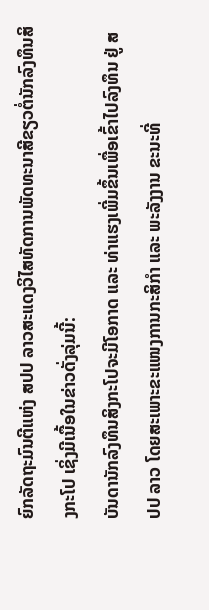ຍົກລັດຖະມົນຕີແຫ່ງ ສປປ ລາວສະແດງວິໄສທັດການພັດທະນາສີຂຽວຕໍ່ນັກລົງທຶນສິງກະໂປ ເຊິ່ງມີເນື້ອໃນຂ່າວດັ່ງລຸ່ມນີ້:
ບັນດານັກລົງທຶນສິງກະໂປຈະມີໂອກາດ ແລະ ທ່າແຮງເພີ່ມຂຶ້ນເພື່ອເຂົ້າໄປລົງທຶນ ຢູ່ ສປປ ລາວ ໂດຍສະເພາະຂະແໜງການກະສິກໍາ ແລະ ພະລັງງານ ຂະນະທີ່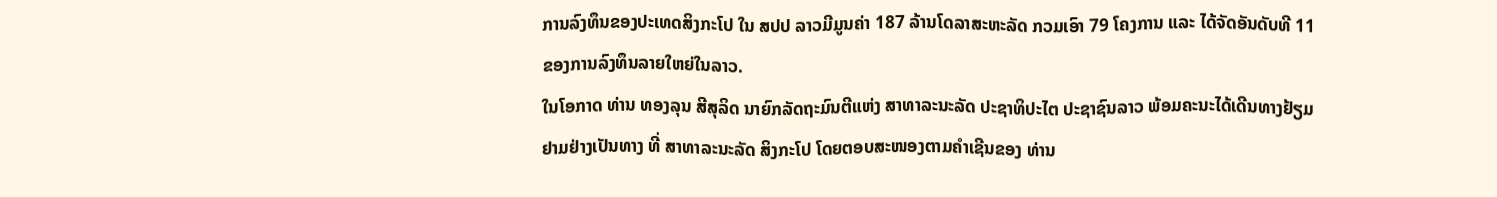ການລົງທຶນຂອງປະເທດສິງກະໂປ ໃນ ສປປ ລາວມີມູນຄ່າ 187 ລ້ານໂດລາສະຫະລັດ ກວມເອົາ 79 ໂຄງການ ແລະ ໄດ້ຈັດອັນດັບທີ 11 ຂອງການລົງທຶນລາຍໃຫຍ່ໃນລາວ.
ໃນໂອກາດ ທ່ານ ທອງລຸນ ສີສຸລິດ ນາຍົກລັດຖະມົນຕີແຫ່ງ ສາທາລະນະລັດ ປະຊາທິປະໄຕ ປະຊາຊົນລາວ ພ້ອມຄະນະໄດ້ເດີນທາງຢ້ຽມຢາມຢ່າງເປັນທາງ ທີ່ ສາທາລະນະລັດ ສິງກະໂປ ໂດຍຕອບສະໜອງຕາມຄໍາເຊີນຂອງ ທ່ານ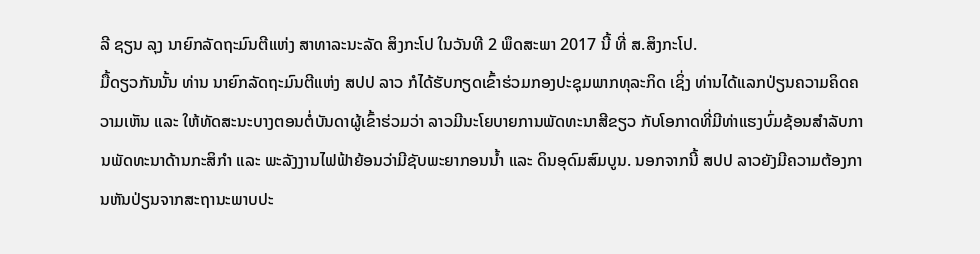ລີ ຊຽນ ລຸງ ນາຍົກລັດຖະມົນຕີແຫ່ງ ສາທາລະນະລັດ ສິງກະໂປ ໃນວັນທີ 2 ພຶດສະພາ 2017 ນີ້ ທີ່ ສ.ສິງກະໂປ.
ມື້ດຽວກັນນັ້ນ ທ່ານ ນາຍົກລັດຖະມົນຕີແຫ່ງ ສປປ ລາວ ກໍໄດ້ຮັບກຽດເຂົ້າຮ່ວມກອງປະຊຸມພາກທຸລະກິດ ເຊິ່ງ ທ່ານໄດ້ແລກປ່ຽນຄວາມຄິດຄວາມເຫັນ ແລະ ໃຫ້ທັດສະນະບາງຕອນຕໍ່ບັນດາຜູ້ເຂົ້າຮ່ວມວ່າ ລາວມີນະໂຍບາຍການພັດທະນາສີຂຽວ ກັບໂອກາດທີ່ມີທ່າແຮງບົ່ມຊ້ອນສໍາລັບການພັດທະນາດ້ານກະສິກໍາ ແລະ ພະລັງງານໄຟຟ້າຍ້ອນວ່າມີຊັບພະຍາກອນນ້ຳ ແລະ ດິນອຸດົມສົມບູນ. ນອກຈາກນີ້ ສປປ ລາວຍັງມີຄວາມຕ້ອງການຫັນປ່ຽນຈາກສະຖານະພາບປະ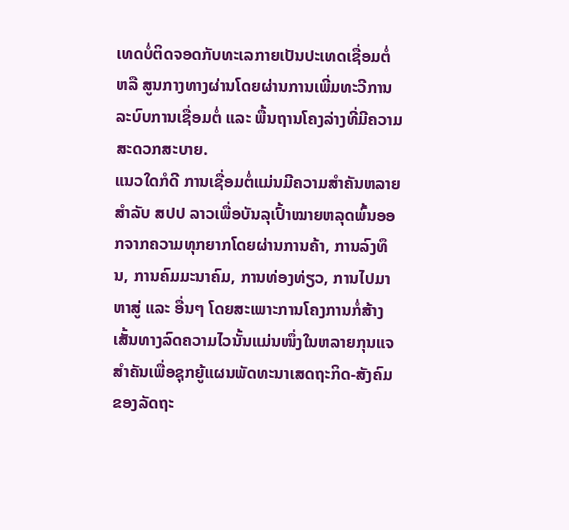ເທດບໍ່ຕິດຈອດກັບທະເລກາຍເປັນປະເທດເຊື່ອມຕໍ່ ຫລື ສູນກາງທາງຜ່ານໂດຍຜ່ານການເພີ່ມທະວີການລະບົບການເຊື່ອມຕໍ່ ແລະ ພື້ນຖານໂຄງລ່າງທີ່ມີຄວາມສະດວກສະບາຍ.
ແນວໃດກໍດີ ການເຊື່ອມຕໍ່ແມ່ນມີຄວາມສໍາຄັນຫລາຍສໍາລັບ ສປປ ລາວເພື່ອບັນລຸເປົ້າໝາຍຫລຸດພົ້ນອອກຈາກຄວາມທຸກຍາກໂດຍຜ່ານການຄ້າ, ການລົງທຶນ, ການຄົມມະນາຄົມ, ການທ່ອງທ່ຽວ, ການໄປມາຫາສູ່ ແລະ ອື່ນໆ ໂດຍສະເພາະການໂຄງການກໍ່ສ້າງເສັ້ນທາງລົດຄວາມໄວນັ້ນແມ່ນໜຶ່ງໃນຫລາຍກຸນແຈສໍາຄັນເພື່ອຊຸກຍູ້ແຜນພັດທະນາເສດຖະກິດ-ສັງຄົມຂອງລັດຖະ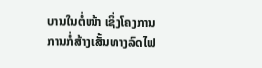ບານໃນຕໍ່ໜ້າ ເຊິ່ງໂຄງການການກໍ່ສ້າງເສັ້ນທາງລົດໄຟ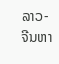ລາວ-ຈີນຫາ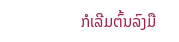ກໍເລີມຕົ້ນລົງມື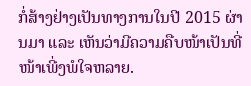ກໍ່ສ້າງຢ່າງເປັນທາງການໃນປີ 2015 ຜ່ານມາ ແລະ ເຫັນວ່າມີຄວາມຄືບໜ້າເປັນທີ່ໜ້າເພີ່ງພໍໃຈຫລາຍ.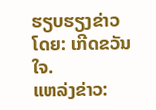ຮຽບຮຽງຂ່າວໂດຍ: ເກີດຂວັນໃຈ.
ແຫລ່ງຂ່າວ: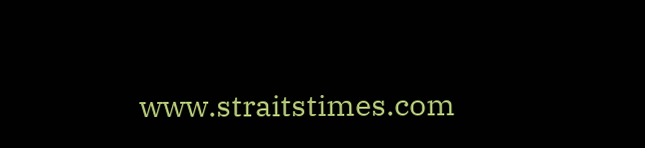www.straitstimes.com